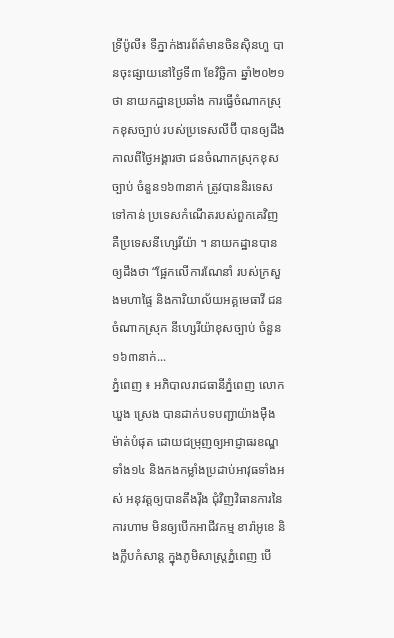ទ្រីប៉ូលី៖ ទីភ្នាក់ងារព័ត៌មានចិនស៊ិនហួ បានចុះផ្សាយនៅថ្ងៃទី៣ ខែវិច្ឆិកា ឆ្នាំ២០២១ថា នាយកដ្ឋានប្រឆាំង ការធ្វើចំណាកស្រុកខុសច្បាប់ របស់ប្រទេសលីប៊ី បានឲ្យដឹងកាលពីថ្ងៃអង្គារថា ជនចំណាកស្រុកខុសច្បាប់ ចំនួន១៦៣នាក់ ត្រូវបាននិរទេសទៅកាន់ ប្រទេសកំណើតរបស់ពួកគេវិញ គឺប្រទេសនីហ្សេរីយ៉ា ។ នាយកដ្ឋានបានឲ្យដឹងថា “ផ្អែកលើការណែនាំ របស់ក្រសួងមហាផ្ទៃ និងការិយាល័យអគ្គមេធាវី ជនចំណាកស្រុក នីហ្សេរីយ៉ាខុសច្បាប់ ចំនួន១៦៣នាក់...
ភ្នំពេញ ៖ អភិបាលរាជធានីភ្នំពេញ លោក ឃួង ស្រេង បានដាក់បទបញ្ជាយ៉ាងម៉ឺងម៉ាត់បំផុត ដោយជម្រុញឲ្យអាជ្ញាធរខណ្ឌទាំង១៤ និងកងកម្លាំងប្រដាប់អាវុធទាំងអស់ អនុវត្តឲ្យបានតឹងរ៉ឹង ជុំវិញវិធានការនៃការហាម មិនឲ្យបើកអាជីវកម្ម ខារ៉ាអូខេ និងក្លឹបកំសាន្ត ក្នុងភូមិសាស្រ្តភ្នំពេញ បើ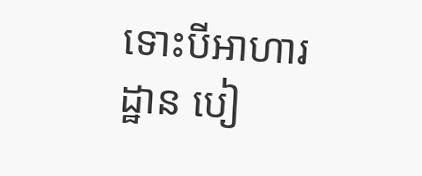ទោះបីអាហារដ្ឋាន បៀ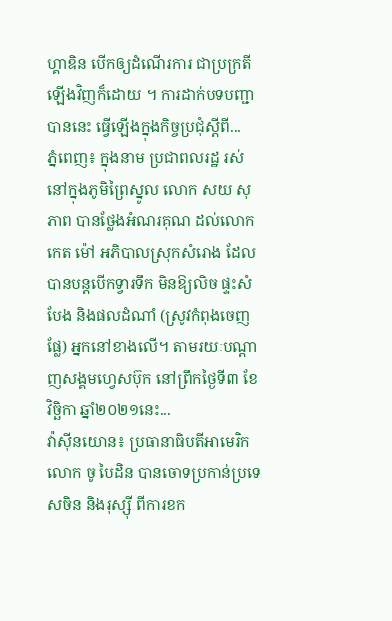ហ្គាឌិន បើកឲ្យដំណើរការ ជាប្រក្រតីឡើងវិញក៏ដោយ ។ ការដាក់បទបញ្ជាបាននេះ ធ្វើឡើងក្នុងកិច្ចប្រជុំស្ដីពី...
ភ្នំពេញ៖ ក្នុងនាម ប្រជាពលរដ្ឋ រស់នៅក្នុងភូមិព្រៃស្នូល លោក សយ សុភាព បានថ្លែងអំណរគុណ ដល់លោក កេត ម៉ៅ អភិបាលស្រុកសំរោង ដែលបានបន្តបើកទ្វារទឹក មិនឱ្យលិច ផ្ទះសំបែង និងផលដំណាំ (ស្រូវកំពុងចេញផ្លែ) អ្នកនៅខាងលើ។ តាមរយៈបណ្ដាញសង្គមហ្វេសប៊ុក នៅព្រឹកថ្ងៃទី៣ ខែវិច្ឆិកា ឆ្នាំ២០២១នេះ...
វ៉ាស៊ីនយោន៖ ប្រធានាធិបតីអាមេរិកលោក ចូ បៃដិន បានចោទប្រកាន់ប្រទេសចិន និងរុស្ស៊ី ពីការខក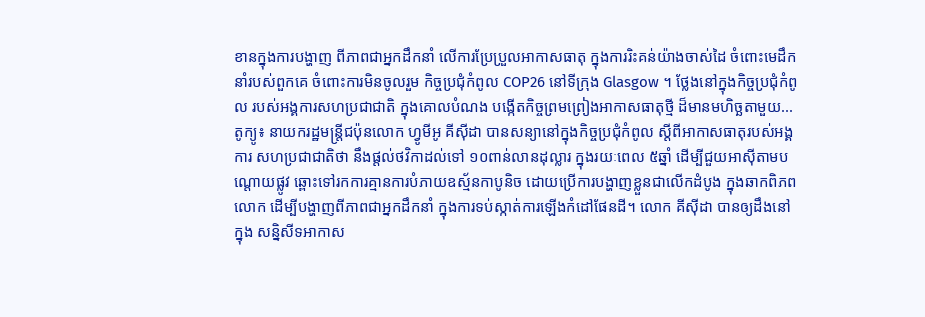ខានក្នុងការបង្ហាញ ពីភាពជាអ្នកដឹកនាំ លើការប្រែប្រួលអាកាសធាតុ ក្នុងការរិះគន់យ៉ាងចាស់ដៃ ចំពោះមេដឹកនាំរបស់ពួកគេ ចំពោះការមិនចូលរួម កិច្ចប្រជុំកំពូល COP26 នៅទីក្រុង Glasgow ។ ថ្លែងនៅក្នុងកិច្ចប្រជុំកំពូល របស់អង្គការសហប្រជាជាតិ ក្នុងគោលបំណង បង្កើតកិច្ចព្រមព្រៀងអាកាសធាតុថ្មី ដ៏មានមហិច្ឆតាមួយ...
តូក្យូ៖ នាយករដ្ឋមន្ត្រីជប៉ុនលោក ហ្វូមីអូ គីស៊ីដា បានសន្យានៅក្នុងកិច្ចប្រជុំកំពូល ស្តីពីអាកាសធាតុរបស់អង្គការ សហប្រជាជាតិថា នឹងផ្តល់ថវិកាដល់ទៅ ១០ពាន់លានដុល្លារ ក្នុងរយៈពេល ៥ឆ្នាំ ដើម្បីជួយអាស៊ីតាមបណ្តោយផ្លូវ ឆ្ពោះទៅរកការគ្មានការបំភាយឧស្ម័នកាបូនិច ដោយប្រើការបង្ហាញខ្លួនជាលើកដំបូង ក្នុងឆាកពិភពលោក ដើម្បីបង្ហាញពីភាពជាអ្នកដឹកនាំ ក្នុងការទប់ស្កាត់ការឡើងកំដៅផែនដី។ លោក គីស៊ីដា បានឲ្យដឹងនៅក្នុង សន្និសីទអាកាស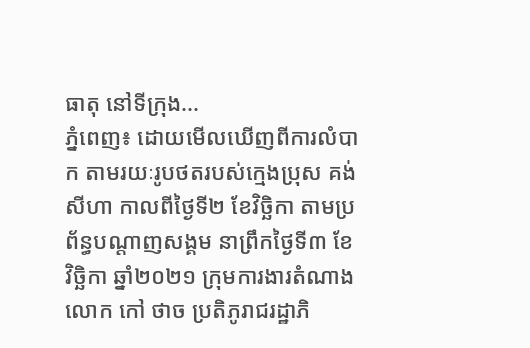ធាតុ នៅទីក្រុង...
ភ្នំពេញ៖ ដោយមើលឃើញពីការលំបាក តាមរយៈរូបថតរបស់ក្មេងប្រុស គង់ សីហា កាលពីថ្ងៃទី២ ខែវិច្ឆិកា តាមប្រព័ន្ធបណ្តាញសង្គម នាព្រឹកថ្ងៃទី៣ ខែវិច្ឆិកា ឆ្នាំ២០២១ ក្រុមការងារតំណាង លោក កៅ ថាច ប្រតិភូរាជរដ្ឋាភិ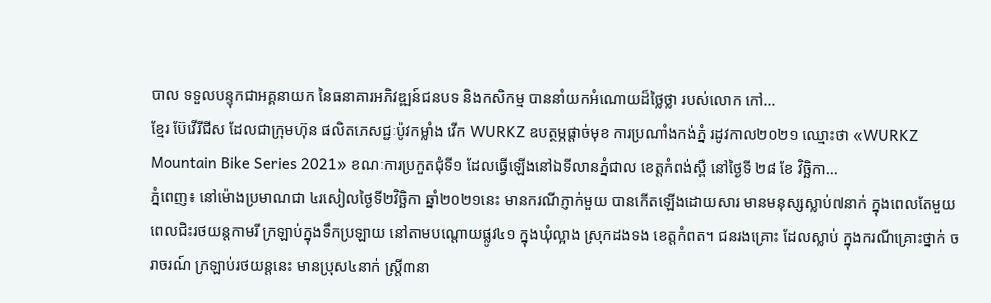បាល ទទួលបន្ទុកជាអគ្គនាយក នៃធនាគារអភិវឌ្ឍន៍ជនបទ និងកសិកម្ម បាននាំយកអំណោយដ៏ថ្លៃថ្លា របស់លោក កៅ...
ខ្មែរ ប៊ែវើរីជីស ដែលជាក្រុមហ៊ុន ផលិតភេសជ្ជៈប៉ូវកម្លាំង វើក WURKZ ឧបត្ថម្ភផ្តាច់មុខ ការប្រណាំងកង់ភ្នំ រដូវកាល២០២១ ឈ្មោះថា «WURKZ Mountain Bike Series 2021» ខណៈការប្រកួតជុំទី១ ដែលធ្វើឡើងនៅឯទីលានភ្នំជាល ខេត្តកំពង់ស្ពឺ នៅថ្ងៃទី ២៨ ខែ វិច្ឆិកា...
ភ្នំពេញ៖ នៅម៉ោងប្រមាណជា ៤រសៀលថ្ងៃទី២វិច្ឆិកា ឆ្នាំ២០២១នេះ មានករណីភ្ញាក់មួយ បានកើតឡើងដោយសារ មានមនុស្សស្លាប់៧នាក់ ក្នុងពេលតែមួយ ពេលជិះរថយន្តកាមរី ក្រឡាប់ក្នុងទឹកប្រឡាយ នៅតាមបណ្តោយផ្លូវ៤១ ក្នុងឃុំល្អាង ស្រុកដងទង ខេត្តកំពត។ ជនរងគ្រោះ ដែលស្លាប់ ក្នុងករណីគ្រោះថ្នាក់ ចរាចរណ៍ ក្រឡាប់រថយន្តនេះ មានប្រុស៤នាក់ ស្ត្រី៣នា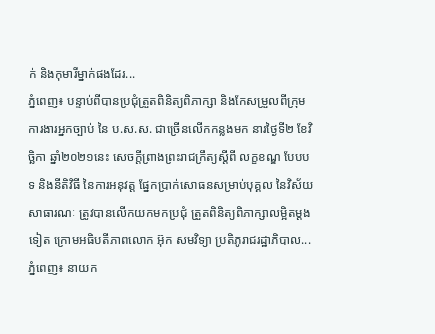ក់ និងកុមារីម្នាក់ផងដែរ...
ភ្នំពេញ៖ បន្ទាប់ពីបានប្រជុំត្រួតពិនិត្យពិភាក្សា និងកែសម្រួលពីក្រុមការងារអ្នកច្បាប់ នៃ ប.ស.ស. ជាច្រើនលើកកន្លងមក នារថ្ងៃទី២ ខែវិច្ឆិកា ឆ្នាំ២០២១នេះ សេចក្តីព្រាងព្រះរាជក្រឹត្យស្តីពី លក្ខខណ្ឌ បែបបទ និងនីតិវិធី នៃការអនុវត្ត ផ្នែកប្រាក់សោធនសម្រាប់បុគ្គល នៃវិស័យសាធារណៈ ត្រូវបានលើកយកមកប្រជុំ ត្រួតពិនិត្យពិភាក្សាលម្អិតម្ដងទៀត ក្រោមអធិបតីភាពលោក អ៊ុក សមវិទ្យា ប្រតិភូរាជរដ្ឋាភិបាល...
ភ្នំពេញ៖ នាយក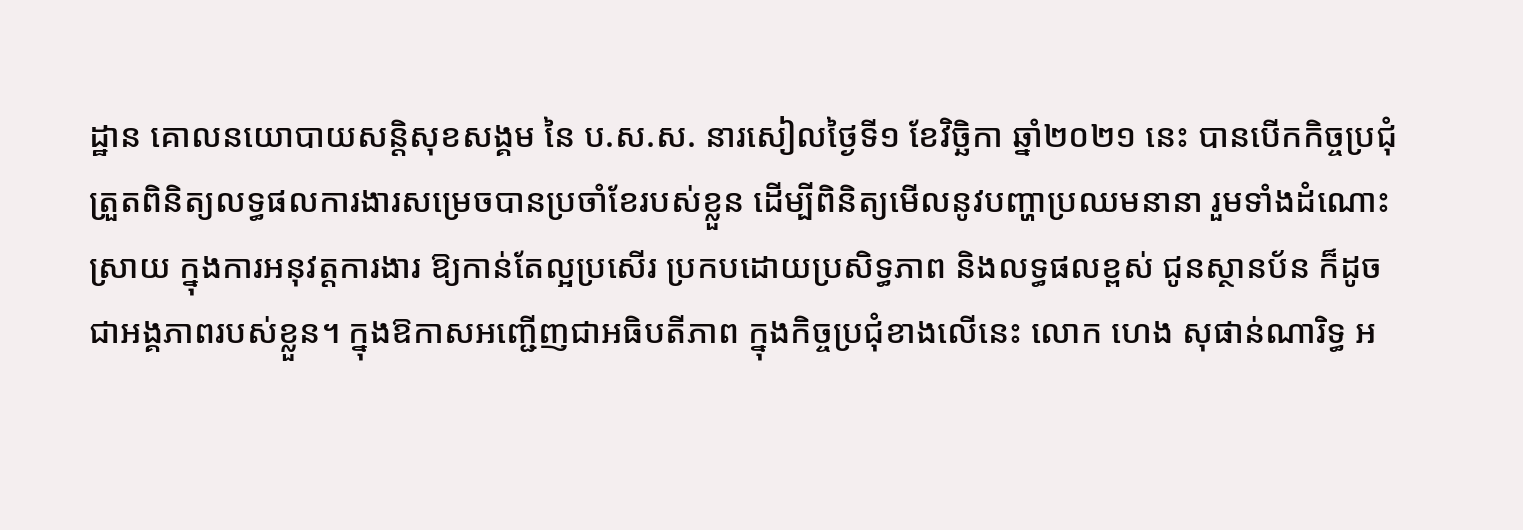ដ្ឋាន គោលនយោបាយសន្តិសុខសង្គម នៃ ប.ស.ស. នារសៀលថ្ងៃទី១ ខែវិច្ឆិកា ឆ្នាំ២០២១ នេះ បានបើកកិច្ចប្រជុំត្រួតពិនិត្យលទ្ធផលការងារសម្រេចបានប្រចាំខែរបស់ខ្លួន ដើម្បីពិនិត្យមើលនូវបញ្ហាប្រឈមនានា រួមទាំងដំណោះស្រាយ ក្នុងការអនុវត្តការងារ ឱ្យកាន់តែល្អប្រសើរ ប្រកបដោយប្រសិទ្ធភាព និងលទ្ធផលខ្ពស់ ជូនស្ថានប័ន ក៏ដូចជាអង្គភាពរបស់ខ្លួន។ ក្នុងឱកាសអញ្ជើញជាអធិបតីភាព ក្នុងកិច្ចប្រជុំខាងលើនេះ លោក ហេង សុផាន់ណារិទ្ធ អ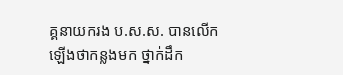គ្គនាយករង ប.ស.ស. បានលើកឡើងថាកន្លងមក ថ្នាក់ដឹក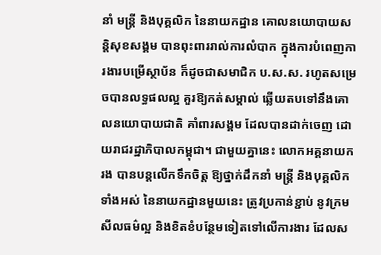នាំ មន្រ្តី និងបុគ្គលិក នៃនាយកដ្ឋាន គោលនយោបាយសន្តិសុខសង្គម បានពុះពាររាល់ការលំបាក ក្នុងការបំពេញការងារបម្រើស្ថាប័ន ក៏ដូចជាសមាជិក ប.ស.ស. រហូតសម្រេចបានលទ្ធផលល្អ គួរឱ្យកត់សម្គាល់ ឆ្លើយតបទៅនឹងគោលនយោបាយជាតិ គាំពារសង្គម ដែលបានដាក់ចេញ ដោយរាជរដ្ឋាភិបាលកម្ពុជា។ ជាមួយគ្នានេះ លោកអគ្គនាយករង បានបន្តលើកទឹកចិត្ត ឱ្យថ្នាក់ដឹកនាំ មន្រ្តី និងបុគ្គលិកទាំងអស់ នៃនាយកដ្ឋានមួយនេះ ត្រូវប្រកាន់ខ្ជាប់ នូវក្រមសីលធម៌ល្អ និងខិតខំបន្ថែមទៀតទៅលើការងារ ដែលស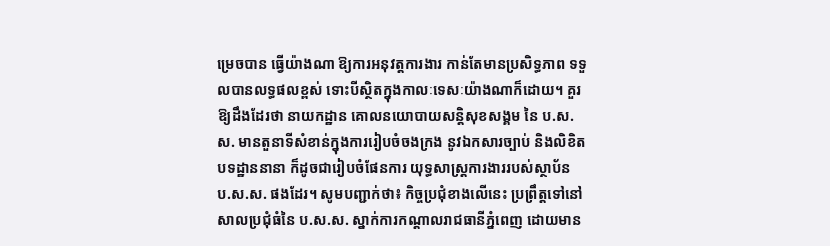ម្រេចបាន ធ្វើយ៉ាងណា ឱ្យការអនុវត្តការងារ កាន់តែមានប្រសិទ្ធភាព ទទួលបានលទ្ធផលខ្ពស់ ទោះបីស្ថិតក្នុងកាលៈទេសៈយ៉ាងណាក៏ដោយ។ គួរឱ្យដឹងដែរថា នាយកដ្ឋាន គោលនយោបាយសន្តិសុខសង្គម នៃ ប.ស.ស. មានតួនាទីសំខាន់ក្នុងការរៀបចំចងក្រង នូវឯកសារច្បាប់ និងលិខិតបទដ្ឋាននានា ក៏ដូចជារៀបចំផែនការ យុទ្ធសាស្រ្តការងាររបស់ស្ថាប័ន ប.ស.ស. ផងដែរ។ សូមបញ្ជាក់ថា៖ កិច្ចប្រជុំខាងលើនេះ ប្រព្រឹត្តទៅនៅសាលប្រជុំធំនៃ ប.ស.ស. ស្នាក់ការកណ្តាលរាជធានីភ្នំពេញ ដោយមាន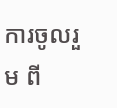ការចូលរួម ពី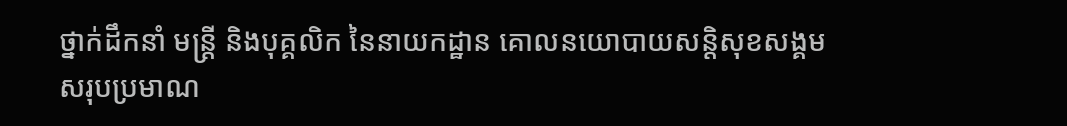ថ្នាក់ដឹកនាំ មន្រ្តី និងបុគ្គលិក នៃនាយកដ្ឋាន គោលនយោបាយសន្តិសុខសង្គម សរុបប្រមាណ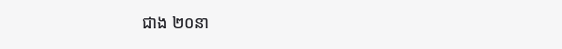ជាង ២០នា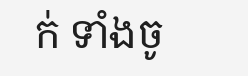ក់ ទាំងចូ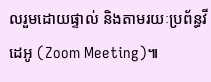លរួមដោយផ្ទាល់ និងតាមរយៈប្រព័ន្ធវីដេអូ (Zoom Meeting)៕